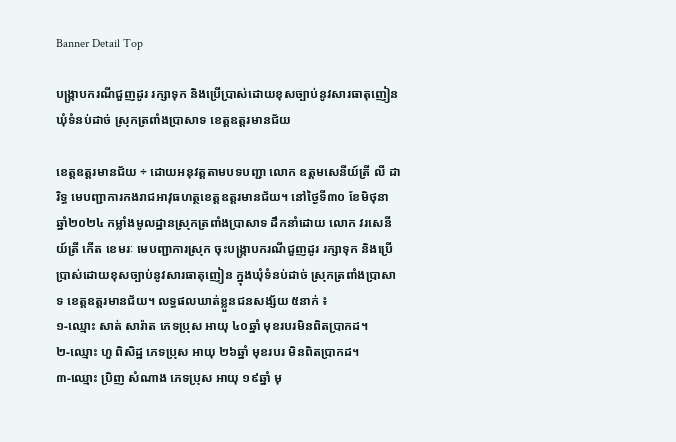Banner Detail Top

បង្រ្កាបករណីជួញដូរ រក្សាទុក និងប្រើប្រាស់ដោយខុសច្បាប់នូវសារធាតុញៀន ឃុំទំនប់ដាច់ ស្រុកត្រពាំងប្រាសាទ ខេត្តឧត្តរមានជ័យ

ខេត្តឧត្តរមានជ័យ ÷ ដោយអនុវត្តតាមបទបញ្ជា លោក ឧត្តមសេនីយ៍ត្រី លី ដារិទ្ធ មេបញ្ជាការកងរាជអាវុធហត្ថខេត្តឧត្តរមានជ័យ។ នៅថ្ងៃទី៣០ ខែមិថុនា ឆ្នាំ២០២៤ កម្លាំងមូលដ្ឋានស្រុកត្រពាំងប្រាសាទ ដឹកនាំដោយ លោក វរសេនីយ៍ត្រី កេីត ខេមរៈ មេបញ្ជាការស្រុក ចុះបង្រ្កាបករណីជួញដូរ រក្សាទុក និងប្រើប្រាស់ដោយខុសច្បាប់នូវសារធាតុញៀន ក្នុងឃុំទំនប់ដាច់ ស្រុកត្រពាំងប្រាសាទ ខេត្តឧត្តរមានជ័យ។ លទ្ធផលឃាត់ខ្លួនជនសង្ស័យ ៥នាក់ ៖
១-ឈ្មោះ សាត់ សារ៉ាត ភេទប្រុស អាយុ ៤០ឆ្នាំ មុខរបរមិនពិតប្រាកដ។
២-ឈ្មោះ ហួ ពិសិដ្ឋ ភេទប្រុស អាយុ ២៦ឆ្នាំ មុខរបរ មិនពិតប្រាកដ។
៣-ឈ្មោះ ប្រិញ សំណាង ភេទប្រុស អាយុ ១៩ឆ្នាំ មុ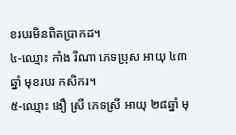ខរបរមិនពិតប្រាកដ។
៤-ឈ្មោះ កាំង រីណា ភេទប្រុស អាយុ ៤៣ឆ្នាំ មុខរបរ កសិករ។
៥-ឈ្មោះ ងឿ ស្រី ភេទស្រី អាយុ ២៨ឆ្នាំ មុ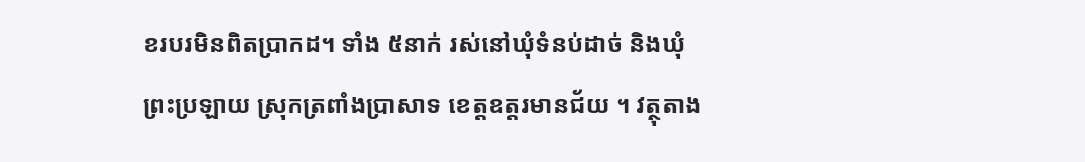ខរបរមិនពិតប្រាកដ។ ទាំង ៥នាក់ រស់នៅឃុំទំនប់ដាច់ និងឃុំព្រះប្រឡាយ ស្រុកត្រពាំងប្រាសាទ ខេត្តឧត្តរមានជ័យ ។ វត្ថុតាង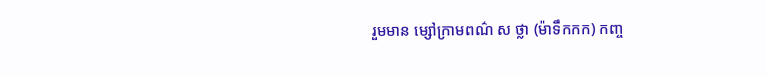រួមមាន ម្សៅក្រាមពណ៌ ស ថ្លា (ម៉ាទឹកកក) កញ្ច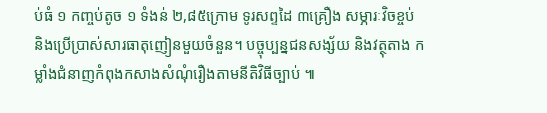ប់ធំ ១ កញ្ចប់តូច ១ ទំងន់ ២,៨៥ក្រោម ទូរសព្ទដៃ ៣គ្រឿង សម្ភារៈវិចខ្ចប់ និងប្រើប្រាស់សារធាតុញៀនមួយចំនួន។ បច្ចុប្បន្នជនសង្ស័យ និងវត្ថុតាង កម្លាំងជំនាញកំពុងកសាងសំណុំរឿងតាមនីតិវិធីច្បាប់ ៕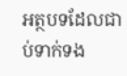អត្ថបទដែលជាប់ទាក់ទង